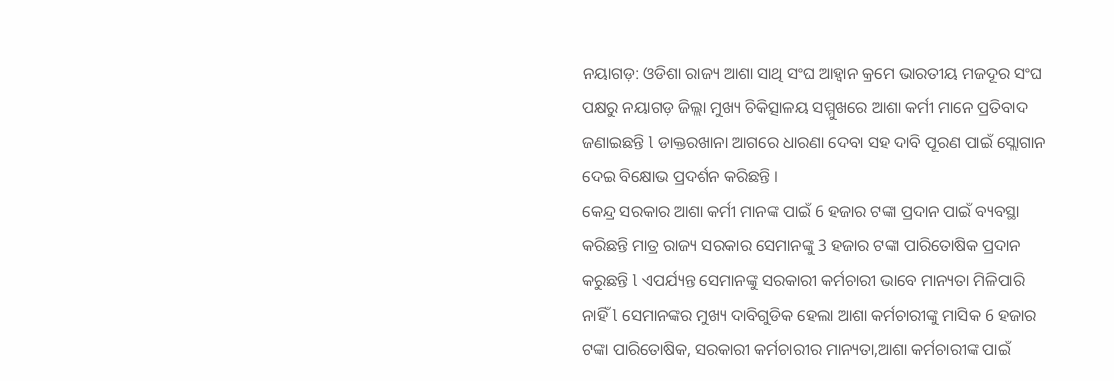ନୟାଗଡ଼: ଓଡିଶା ରାଜ୍ୟ ଆଶା ସାଥି ସଂଘ ଆହ୍ବାନ କ୍ରମେ ଭାରତୀୟ ମଜଦୂର ସଂଘ ପକ୍ଷରୁ ନୟାଗଡ଼ ଜିଲ୍ଲା ମୁଖ୍ୟ ଚିକିତ୍ସାଳୟ ସମ୍ମୁଖରେ ଆଶା କର୍ମୀ ମାନେ ପ୍ରତିବାଦ ଜଣାଇଛନ୍ତି l ଡାକ୍ତରଖାନା ଆଗରେ ଧାରଣା ଦେବା ସହ ଦାବି ପୂରଣ ପାଇଁ ସ୍ଲୋଗାନ ଦେଇ ବିକ୍ଷୋଭ ପ୍ରଦର୍ଶନ କରିଛନ୍ତି ।
କେନ୍ଦ୍ର ସରକାର ଆଶା କର୍ମୀ ମାନଙ୍କ ପାଇଁ 6 ହଜାର ଟଙ୍କା ପ୍ରଦାନ ପାଇଁ ବ୍ୟବସ୍ଥା କରିଛନ୍ତି ମାତ୍ର ରାଜ୍ୟ ସରକାର ସେମାନଙ୍କୁ 3 ହଜାର ଟଙ୍କା ପାରିତୋଷିକ ପ୍ରଦାନ କରୁଛନ୍ତି l ଏପର୍ଯ୍ୟନ୍ତ ସେମାନଙ୍କୁ ସରକାରୀ କର୍ମଚାରୀ ଭାବେ ମାନ୍ୟତା ମିଳିପାରି ନାହିଁ l ସେମାନଙ୍କର ମୁଖ୍ୟ ଦାବିଗୁଡିକ ହେଲା ଆଶା କର୍ମଚାରୀଙ୍କୁ ମାସିକ 6 ହଜାର ଟଙ୍କା ପାରିତୋଷିକ, ସରକାରୀ କର୍ମଚାରୀର ମାନ୍ୟତା,ଆଶା କର୍ମଚାରୀଙ୍କ ପାଇଁ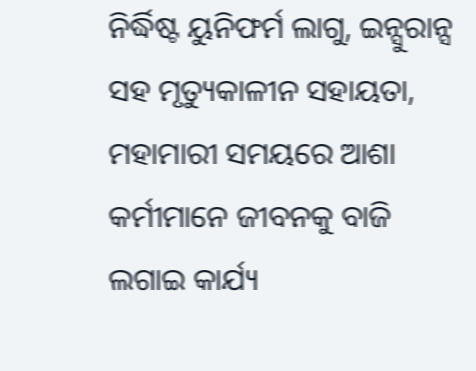ନିର୍ଦ୍ଧିଷ୍ଟ ୟୁନିଫର୍ମ ଲାଗୁ, ଇନ୍ସୁରାନ୍ସ ସହ ମୃତ୍ୟୁକାଳୀନ ସହାୟତା, ମହାମାରୀ ସମୟରେ ଆଶା କର୍ମୀମାନେ ଜୀବନକୁ ବାଜି ଲଗାଇ କାର୍ଯ୍ୟ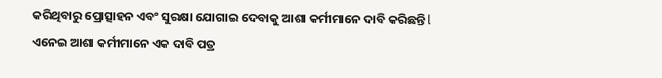କରିଥିବାରୁ ପ୍ରୋତ୍ସାହନ ଏବଂ ସୁରକ୍ଷା ଯୋଗାଇ ଦେବାକୁ ଆଶା କର୍ମୀମାନେ ଦାବି କରିଛନ୍ତି l ଏନେଇ ଆଶା କର୍ମୀମାନେ ଏକ ଦାବି ପତ୍ର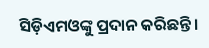ସିଡ଼ିଏମଓଙ୍କୁ ପ୍ରଦାନ କରିଛନ୍ତି ।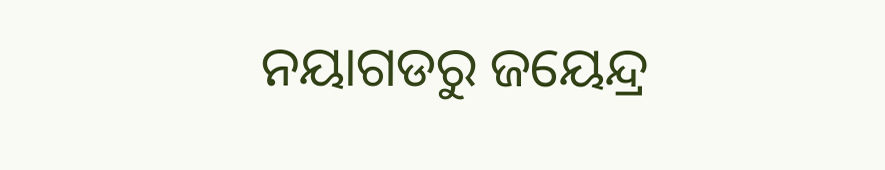ନୟାଗଡରୁ ଜୟେନ୍ଦ୍ର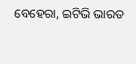ବେହେରା, ଇଟିଭି ଭାରତ